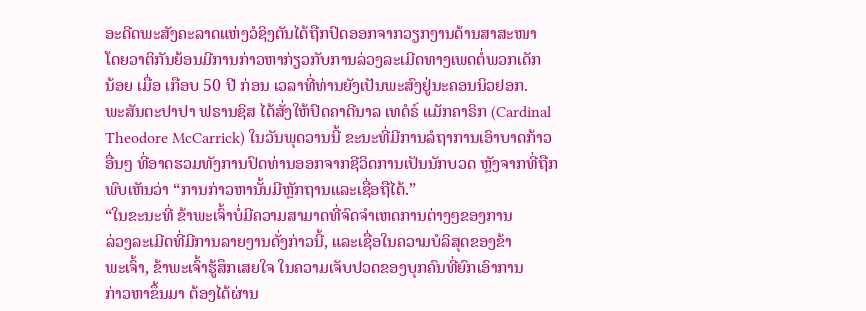ອະດີດພະສັງຄະລາດແຫ່ງວໍຊິງຕັນໄດ້ຖືກປົດອອກຈາກວຽກງານດ້ານສາສະໜາ
ໂດຍວາຕິກັນຍ້ອນມີການກ່າວຫາກ່ຽວກັບການລ່ວງລະເມີດທາງເພດຕໍ່ພວກເດັກ
ນ້ອຍ ເມື່ອ ເກືອບ 50 ປີ ກ່ອນ ເວລາທີ່ທ່ານຍັງເປັນພະສົງຢູ່ນະຄອນນິວຢອກ.
ພະສັນຕະປາປາ ຟຣານຊິສ ໄດ້ສັ່ງໃຫ້ປົດຄາດີນາລ ເທດໍຣ໌ ແມັກຄາຣິກ (Cardinal
Theodore McCarrick) ໃນວັນພຸດວານນີ້ ຂະນະທີ່ມີການລໍຖາການເອົາບາດກ້າວ
ອື່ນໆ ທີ່ອາດຮວມທັງການປົດທ່ານອອກຈາກຊີວິດການເປັນນັກບວດ ຫຼັງຈາກທີ່ຖືກ
ພົບເຫັນວ່າ “ການກ່າວຫານັ້ນມີຫຼັກຖານແລະເຊື່ອຖືໄດ້.”
“ໃນຂະນະທີ່ ຂ້າພະເຈົ້າບໍ່ມີຄວາມສາມາດທີ່ຈົດຈຳເຫດການຕ່າງໆຂອງການ
ລ່ວງລະເມີດທີ່ມີການລາຍງານດັ່ງກ່າວນີ້, ແລະເຊື່ອໃນຄວາມບໍລິສຸດຂອງຂ້າ
ພະເຈົ້າ, ຂ້າພະເຈົ້າຮູ້ສຶກເສຍໃຈ ໃນຄວາມເຈັບປວດຂອງບຸກຄົນທີ່ຍົກເອົາການ
ກ່າວຫາຂຶ້ນມາ ຕ້ອງໄດ້ຜ່ານ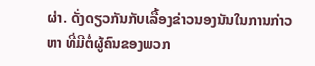ຜ່າ. ດັ່ງດຽວກັນກັບເລື້ອງຂ່າວນອງນັນໃນການກ່າວ
ຫາ ທີ່ມີຕໍ່ຜູ້ຄົນຂອງພວກ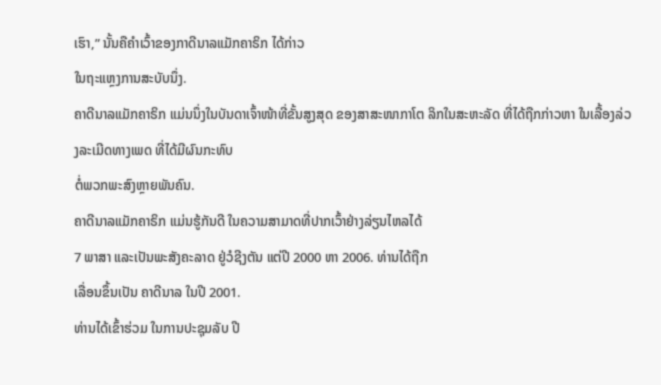ເຮົາ,” ນັ້ນຄືຄຳເວົ້າຂອງກາດີນາລແມັກຄາຣິກ ໄດ້ກ່າວ
ໃນຖະແຫຼງການສະບັບນຶ່ງ.
ຄາດີນາລແມັກຄາຣິກ ແມ່ນນຶ່ງໃນບັນດາເຈົ້າໜ້າທີ່ຂັ້ນສູງສຸດ ຂອງສາສະໜາກາໂຕ ລິກໃນສະຫະລັດ ທີ່ໄດ້ຖືກກ່າວຫາ ໃນເລື້ອງລ່ວງລະເມີດທາງເພດ ທີ່ໄດ້ມີຜົນກະທົບ
ຕໍ່ພວກພະສົງຫຼາຍພັນຄົນ.
ຄາດີນາລແມັກຄາຣິກ ແມ່ນຮູ້ກັນດີ ໃນຄວາມສາມາດທີ່ປາກເວົ້າຢ່າງລ່ຽນໄຫລໄດ້
7 ພາສາ ແລະເປັນພະສັງຄະລາດ ຢູ່ວໍຊີງຕັນ ແຕ່ປີ 2000 ຫາ 2006. ທ່ານໄດ້ຖືກ
ເລື່ອນຂຶ້ນເປັນ ຄາດີນາລ ໃນປີ 2001.
ທ່ານໄດ້ເຂົ້າຮ່ວມ ໃນການປະຊຸມລັບ ປີ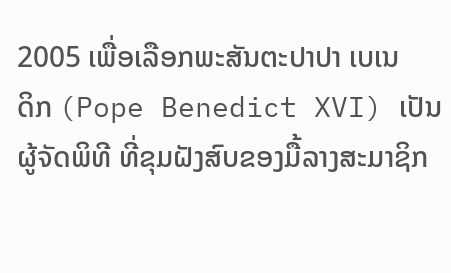2005 ເພື່ອເລືອກພະສັນຕະປາປາ ເບເນ
ດິກ (Pope Benedict XVI) ເປັນຜູ້ຈັດພິທີ ທີ່ຂຸມຝັງສົບຂອງມື້ລາງສະມາຊິກ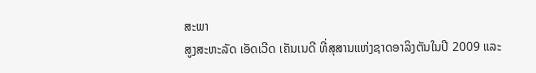ສະພາ
ສູງສະຫະລັດ ເອັດເວີດ ເຄັນເນດີ ທີ່ສຸສານແຫ່ງຊາດອາລິງຕັນໃນປີ 2009 ແລະ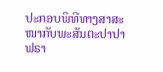ປະກອບພິທີທາງສາສະໜາກັບພະສັນຕະປາປາຟຣາ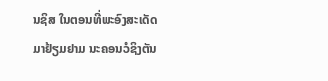ນຊິສ ໃນຕອນທີ່ພະອົງສະເດັດ
ມາຢ້ຽມຢາມ ນະຄອນວໍຊິງຕັນ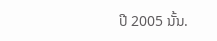ປີ 2005 ນັ້ນ.